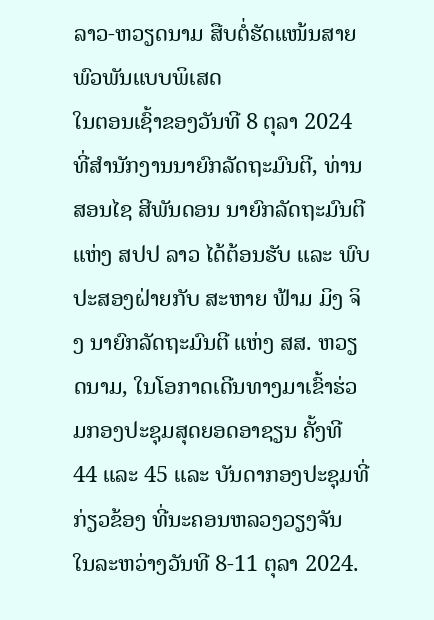ລາວ-ຫວຽດນາມ ສືບຕໍ່ຮັດແໜ້ນສາຍພົວພັນແບບພິເສດ
ໃນຕອນເຊົ້າຂອງວັນທີ 8 ຕຸລາ 2024 ທີ່ສໍານັກງານນາຍົກລັດຖະມົນຕີ, ທ່ານ ສອນໄຊ ສີພັນດອນ ນາຍົກລັດຖະມົນຕີ ແຫ່ງ ສປປ ລາວ ໄດ້ຕ້ອນຮັບ ແລະ ພົບປະສອງຝ່າຍກັບ ສະຫາຍ ຟ້າມ ມິງ ຈິງ ນາຍົກລັດຖະມົນຕີ ແຫ່ງ ສສ. ຫວຽດນາມ, ໃນໂອກາດເດີນທາງມາເຂົ້າຮ່ວມກອງປະຊຸມສຸດຍອດອາຊຽນ ຄັ້ງທີ 44 ແລະ 45 ແລະ ບັນດາກອງປະຊຸມທີ່ກ່ຽວຂ້ອງ ທີ່ນະຄອນຫລວງວຽງຈັນ ໃນລະຫວ່າງວັນທີ 8-11 ຕຸລາ 2024.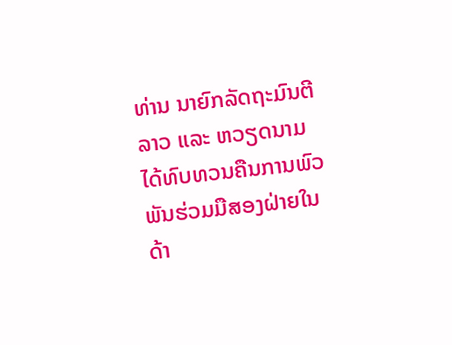ທ່ານ ນາຍົກລັດຖະມົນຕີ ລາວ ແລະ ຫວຽດນາມ ໄດ້ທົບທວນຄືນການພົວພັນຮ່ວມມືສອງຝ່າຍໃນດ້າ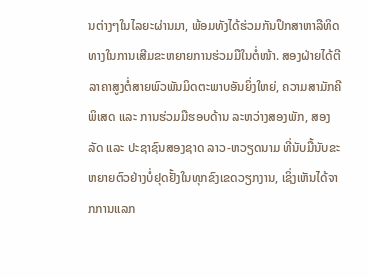ນຕ່າງໆໃນໄລຍະຜ່ານມາ, ພ້ອມທັງໄດ້ຮ່ວມກັນປຶກສາຫາລືທິດທາງໃນການເສີມຂະຫຍາຍການຮ່ວມມືໃນຕໍ່ໜ້າ. ສອງຝ່າຍໄດ້ຕີລາຄາສູງຕໍ່ສາຍພົວພັນມິດຕະພາບອັນຍິ່ງໃຫຍ່, ຄວາມສາມັກຄີພິເສດ ແລະ ການຮ່ວມມືຮອບດ້ານ ລະຫວ່າງສອງພັກ, ສອງລັດ ແລະ ປະຊາຊົນສອງຊາດ ລາວ-ຫວຽດນາມ ທີ່ນັບມື້ນັບຂະຫຍາຍຕົວຢ່າງບໍ່ຢຸດຢັ້ງໃນທຸກຂົງເຂດວຽກງານ, ເຊິ່ງເຫັນໄດ້ຈາກການແລກ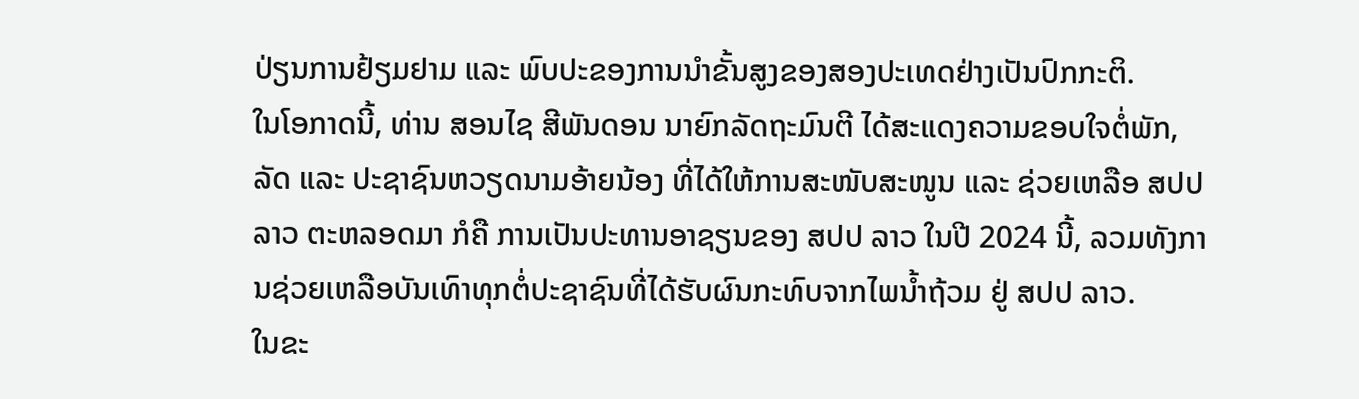ປ່ຽນການຢ້ຽມຢາມ ແລະ ພົບປະຂອງການນໍາຂັ້ນສູງຂອງສອງປະເທດຢ່າງເປັນປົກກະຕິ.
ໃນໂອກາດນີ້, ທ່ານ ສອນໄຊ ສີພັນດອນ ນາຍົກລັດຖະມົນຕີ ໄດ້ສະແດງຄວາມຂອບໃຈຕໍ່ພັກ, ລັດ ແລະ ປະຊາຊົນຫວຽດນາມອ້າຍນ້ອງ ທີ່ໄດ້ໃຫ້ການສະໜັບສະໜູນ ແລະ ຊ່ວຍເຫລືອ ສປປ ລາວ ຕະຫລອດມາ ກໍຄື ການເປັນປະທານອາຊຽນຂອງ ສປປ ລາວ ໃນປີ 2024 ນີ້, ລວມທັງການຊ່ວຍເຫລືອບັນເທົາທຸກຕໍ່ປະຊາຊົນທີ່ໄດ້ຮັບຜົນກະທົບຈາກໄພນໍ້າຖ້ວມ ຢູ່ ສປປ ລາວ.
ໃນຂະ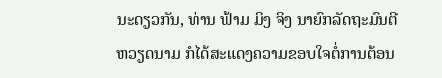ນະດຽວກັນ, ທ່ານ ຟ້າມ ມິງ ຈິງ ນາຍົກລັດຖະມົນຕີ ຫວຽດນາມ ກໍໄດ້ສະແດງຄວາມຂອບໃຈຕໍ່ການຕ້ອນ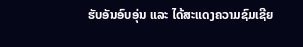ຮັບອັນອົບອຸ່ນ ແລະ ໄດ້ສະແດງຄວາມຊົມເຊີຍ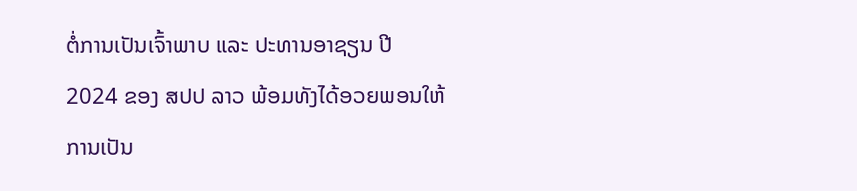ຕໍ່ການເປັນເຈົ້າພາບ ແລະ ປະທານອາຊຽນ ປີ 2024 ຂອງ ສປປ ລາວ ພ້ອມທັງໄດ້ອວຍພອນໃຫ້ການເປັນ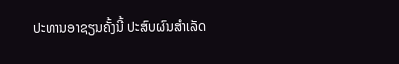ປະທານອາຊຽນຄັ້ງນີ້ ປະສົບຜົນສໍາເລັດ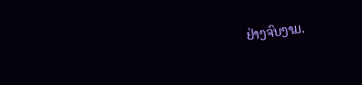ຢ່າງຈົບງາມ.